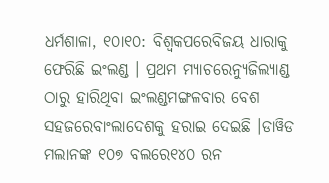ଧର୍ମଶାଳା, ୧୦ା୧୦: ବିଶ୍ୱକପରେବିଜୟ ଧାରାକୁ ଫେରିଛି ଇଂଲଣ୍ଡ । ପ୍ରଥମ ମ୍ୟାଚରେନ୍ୟୁଜିଲ୍ୟାଣ୍ଡ ଠାରୁ ହାରିଥିବା ଇଂଲଣ୍ଡମଙ୍ଗଳବାର ବେଶ ସହଜରେବାଂଲାଦେଶକୁ ହରାଇ ଦେଇଛି ।ଡାୱିଡ ମଲାନଙ୍କ ୧୦୭ ବଲରେ୧୪୦ ରନ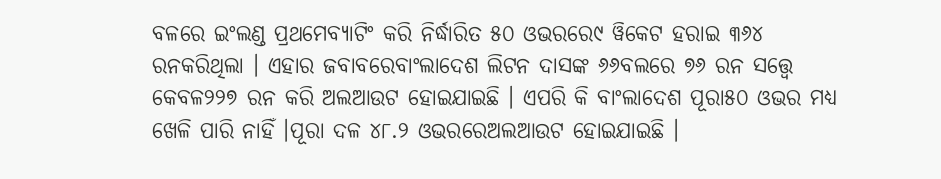ବଳରେ ଇଂଲଣ୍ଡ ପ୍ରଥମେବ୍ୟାଟିଂ କରି ନିର୍ଦ୍ଧାରିତ ୫୦ ଓଭରରେ୯ ୱିକେଟ ହରାଇ ୩୬୪ ରନକରିଥିଲା । ଏହାର ଜବାବରେବାଂଲାଦେଶ ଲିଟନ ଦାସଙ୍କ ୬୬ବଲରେ ୭୬ ରନ ସତ୍ତ୍ୱେ କେବଳ୨୨୭ ରନ କରି ଅଲଆଉଟ ହୋଇଯାଇଛି । ଏପରି କି ବାଂଲାଦେଶ ପୂରା୫୦ ଓଭର ମଧ୍ୟ ଖେଳି ପାରି ନାହିଁ ।ପୂରା ଦଳ ୪୮.୨ ଓଭରରେଅଲଆଉଟ ହୋଇଯାଇଛି ।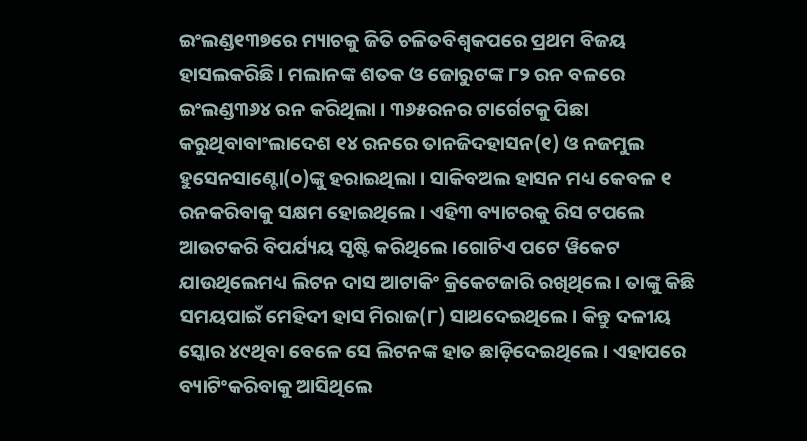ଇଂଲଣ୍ଡ୧୩୭ରେ ମ୍ୟାଚକୁ ଜିତି ଚଳିତବିଶ୍ୱକପରେ ପ୍ରଥମ ବିଜୟ ହାସଲକରିଛି । ମଲାନଙ୍କ ଶତକ ଓ ଜୋରୁଟଙ୍କ ୮୨ ରନ ବଳରେ ଇଂଲଣ୍ଡ୩୬୪ ରନ କରିଥିଲା । ୩୬୫ରନର ଟାର୍ଗେଟକୁ ପିଛା କରୁଥିବାବାଂଲାଦେଶ ୧୪ ରନରେ ତାନଜିଦହାସନ(୧) ଓ ନଜମୁଲ ହୁସେନସାଣ୍ଟୋ(୦)ଙ୍କୁ ହରାଇଥିଲା । ସାକିବଅଲ ହାସନ ମଧ୍ୟ କେବଳ ୧ ରନକରିବାକୁ ସକ୍ଷମ ହୋଇଥିଲେ । ଏହି୩ ବ୍ୟାଟରକୁ ରିସ ଟପଲେ ଆଉଟକରି ବିପର୍ଯ୍ୟୟ ସୃଷ୍ଟି କରିଥିଲେ ।ଗୋଟିଏ ପଟେ ୱିକେଟ ଯାଉଥିଲେମଧ୍ୟ ଲିଟନ ଦାସ ଆଟାକିଂ କ୍ରିକେଟଜାରି ରଖିଥିଲେ । ତାଙ୍କୁ କିଛି ସମୟପାଇଁ ମେହିଦୀ ହାସ ମିରାଜ(୮) ସାଥଦେଇଥିଲେ । କିନ୍ତୁ ଦଳୀୟ ସ୍କୋର ୪୯ଥିବା ବେଳେ ସେ ଲିଟନଙ୍କ ହାତ ଛାଡ଼ିଦେଇଥିଲେ । ଏହାପରେ ବ୍ୟାଟିଂକରିବାକୁ ଆସିଥିଲେ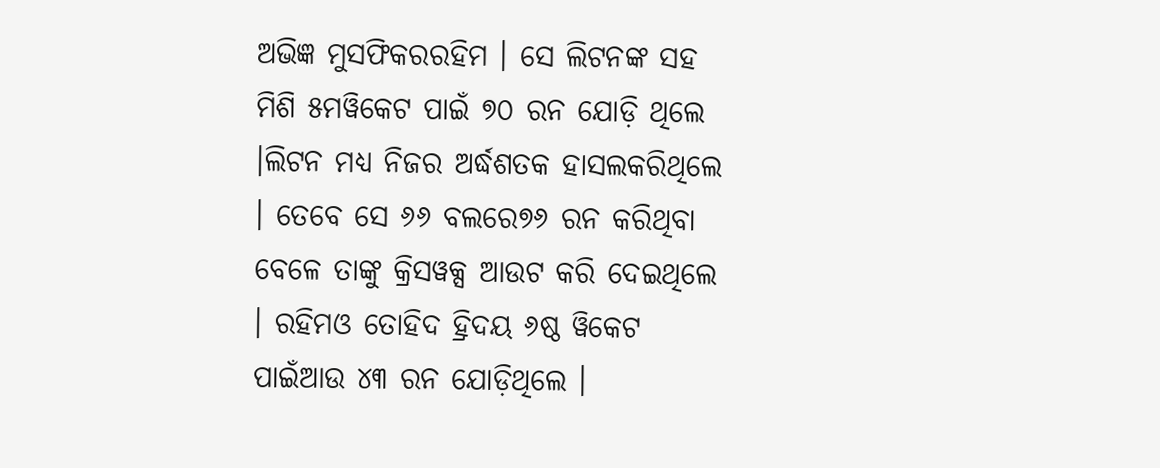ଅଭିଜ୍ଞ ମୁସଫିକରରହିମ । ସେ ଲିଟନଙ୍କ ସହ ମିଶି ୫ମୱିକେଟ ପାଇଁ ୭୦ ରନ ଯୋଡ଼ି ଥିଲେ ।ଲିଟନ ମଧ୍ୟ ନିଜର ଅର୍ଦ୍ଧଶତକ ହାସଲକରିଥିଲେ । ତେବେ ସେ ୬୬ ବଲରେ୭୬ ରନ କରିଥିବା ବେଳେ ତାଙ୍କୁ କ୍ରିସୱକ୍ସ ଆଉଟ କରି ଦେଇଥିଲେ । ରହିମଓ ତୋହିଦ ହ୍ରିଦୟ ୬ଷ୍ଠ ୱିକେଟ ପାଇଁଆଉ ୪୩ ରନ ଯୋଡ଼ିଥିଲେ ।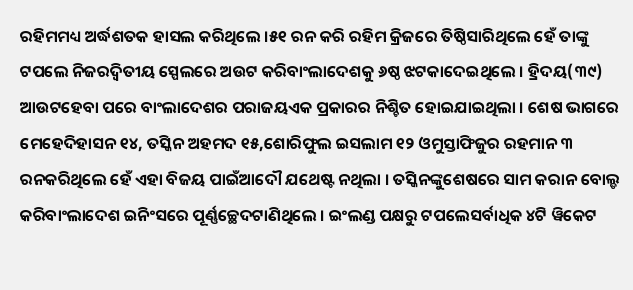ରହିମମଧ୍ୟ ଅର୍ଦ୍ଧଶତକ ହାସଲ କରିଥିଲେ ।୫୧ ରନ କରି ରହିମ କ୍ରିଜରେ ତିଷ୍ଠିସାରିଥିଲେ ହେଁ ତାଙ୍କୁ ଟପଲେ ନିଜରଦ୍ୱିତୀୟ ସ୍ପେଲରେ ଅଉଟ କରିବାଂଲାଦେଶକୁ ୬ଷ୍ଠ ଝଟକାଦେଇଥିଲେ । ହ୍ରିଦୟ(୩୯) ଆଉଟହେବା ପରେ ବାଂଲାଦେଶର ପରାଜୟଏକ ପ୍ରକାରର ନିଶ୍ଚିତ ହୋଇଯାଇଥିଲା । ଶେଷ ଭାଗରେ ମେହେଦିହାସନ ୧୪, ତସ୍କିନ ଅହମଦ ୧୫,ଶୋରିଫୁଲ ଇସଲାମ ୧୨ ଓମୁସ୍ତାଫିଜୁର ରହମାନ ୩ ରନକରିଥିଲେ ହେଁ ଏହା ବିଜୟ ପାଇଁଆଦୌ ଯଥେଷ୍ଟ ନଥିଲା । ତସ୍କିନଙ୍କୁଶେଷରେ ସାମ କରାନ ବୋଲ୍ଡ କରିବାଂଲାଦେଶ ଇନିଂସରେ ପୂର୍ଣ୍ଣଚ୍ଛେଦଟାଣିଥିଲେ । ଇଂଲଣ୍ଡ ପକ୍ଷରୁ ଟପଲେସର୍ବାଧିକ ୪ଟି ୱିକେଟ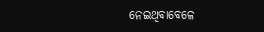ନେଇଥିବାବେଳେ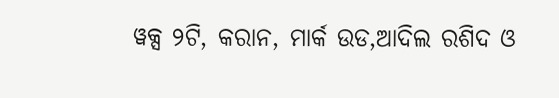ୱକ୍ସ ୨ଟି, କରାନ, ମାର୍କ ଉଡ,ଆଦିଲ ରଶିଦ ଓ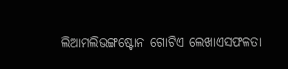ଲିଆମଲିଭଙ୍ଗଷ୍ଟୋନ ଗୋଟିଏ ଲେଖାଏସଫଳତା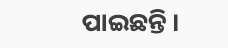ପାଇଛନ୍ତି ।